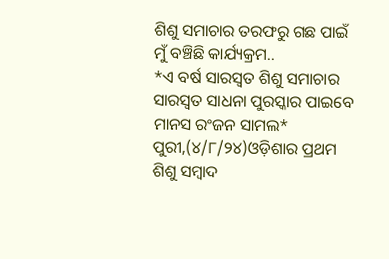ଶିଶୁ ସମାଚାର ତରଫରୁ ଗଛ ପାଇଁ ମୁଁ ବଞ୍ଚିଛି କାର୍ଯ୍ୟକ୍ରମ..
*ଏ ବର୍ଷ ସାରସ୍ଵତ ଶିଶୁ ସମାଚାର ସାରସ୍ଵତ ସାଧନା ପୁରସ୍କାର ପାଇବେ ମାନସ ରଂଜନ ସାମଲ*
ପୁରୀ,(୪/୮/୨୪)ଓଡ଼ିଶାର ପ୍ରଥମ ଶିଶୁ ସମ୍ବାଦ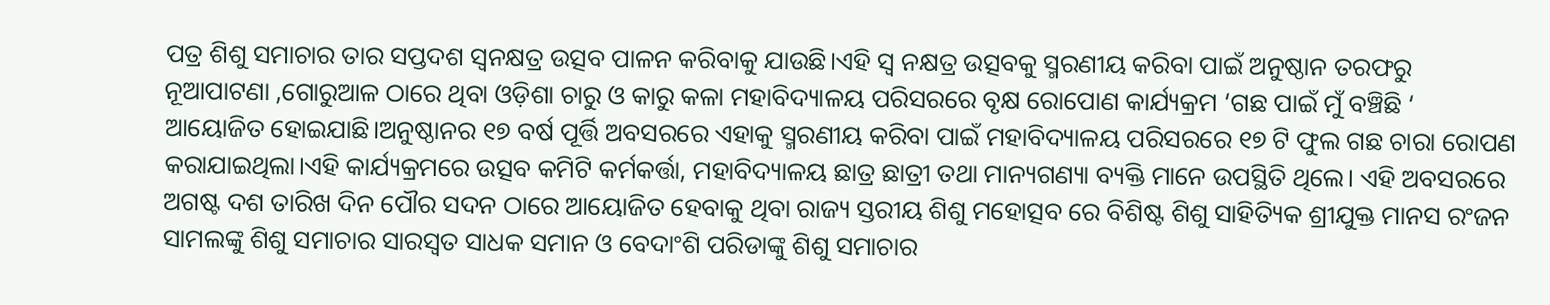ପତ୍ର ଶିଶୁ ସମାଚାର ତାର ସପ୍ତଦଶ ସ୍ଵନକ୍ଷତ୍ର ଉତ୍ସବ ପାଳନ କରିବାକୁ ଯାଉଛି।ଏହି ସ୍ୱ ନକ୍ଷତ୍ର ଉତ୍ସବକୁ ସ୍ମରଣୀୟ କରିବା ପାଇଁ ଅନୁଷ୍ଠାନ ତରଫରୁ ନୂଆପାଟଣା ,ଗୋରୁଆଳ ଠାରେ ଥିବା ଓଡ଼ିଶା ଚାରୁ ଓ କାରୁ କଳା ମହାବିଦ୍ୟାଳୟ ପରିସରରେ ବୃକ୍ଷ ରୋପୋଣ କାର୍ଯ୍ୟକ୍ରମ ‘ଗଛ ପାଇଁ ମୁଁ ବଞ୍ଚିଛି ‘ ଆୟୋଜିତ ହୋଇଯାଛି।ଅନୁଷ୍ଠାନର ୧୭ ବର୍ଷ ପୂର୍ତ୍ତି ଅବସରରେ ଏହାକୁ ସ୍ମରଣୀୟ କରିବା ପାଇଁ ମହାବିଦ୍ୟାଳୟ ପରିସରରେ ୧୭ ଟି ଫୁଲ ଗଛ ଚାରା ରୋପଣ କରାଯାଇଥିଲା।ଏହି କାର୍ଯ୍ୟକ୍ରମରେ ଉତ୍ସବ କମିଟି କର୍ମକର୍ତ୍ତା, ମହାବିଦ୍ୟାଳୟ ଛାତ୍ର ଛାତ୍ରୀ ତଥା ମାନ୍ୟଗଣ୍ୟା ବ୍ୟକ୍ତି ମାନେ ଉପସ୍ଥିତି ଥିଲେ। ଏହି ଅବସରରେ ଅଗଷ୍ଟ ଦଶ ତାରିଖ ଦିନ ପୌର ସଦନ ଠାରେ ଆୟୋଜିତ ହେବାକୁ ଥିବା ରାଜ୍ୟ ସ୍ତରୀୟ ଶିଶୁ ମହୋତ୍ସବ ରେ ବିଶିଷ୍ଟ ଶିଶୁ ସାହିତ୍ୟିକ ଶ୍ରୀଯୁକ୍ତ ମାନସ ରଂଜନ ସାମଲଙ୍କୁ ଶିଶୁ ସମାଚାର ସାରସ୍ଵତ ସାଧକ ସମାନ ଓ ବେଦାଂଶି ପରିଡାଙ୍କୁ ଶିଶୁ ସମାଚାର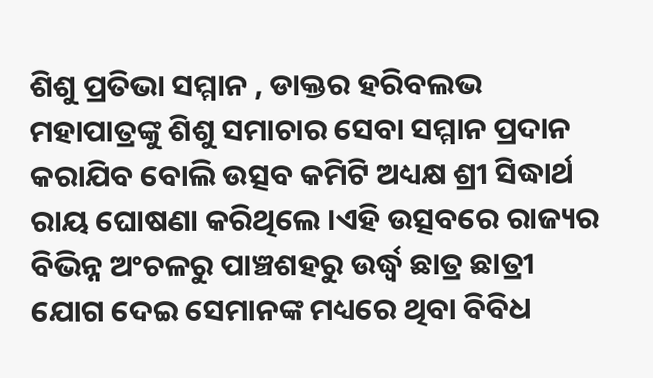ଶିଶୁ ପ୍ରତିଭା ସମ୍ମାନ , ଡାକ୍ତର ହରିବଲଭ ମହାପାତ୍ରଙ୍କୁ ଶିଶୁ ସମାଚାର ସେବା ସମ୍ମାନ ପ୍ରଦାନ କରାଯିବ ବୋଲି ଉତ୍ସବ କମିଟି ଅଧ୍ୟକ୍ଷ ଶ୍ରୀ ସିଦ୍ଧାର୍ଥ ରାୟ ଘୋଷଣା କରିଥିଲେ ।ଏହି ଉତ୍ସବରେ ରାଜ୍ୟର ବିଭିନ୍ନ ଅଂଚଳରୁ ପାଞ୍ଚଶହରୁ ଉର୍ଦ୍ଧ୍ବ ଛାତ୍ର ଛାତ୍ରୀ ଯୋଗ ଦେଇ ସେମାନଙ୍କ ମଧ୍ୟରେ ଥିବା ବିବିଧ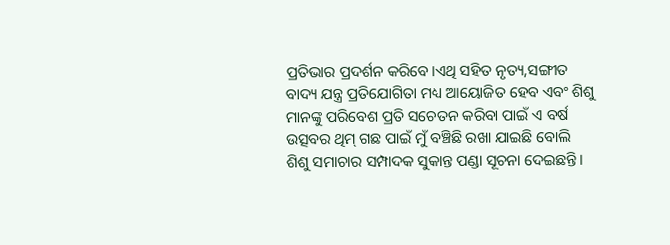ପ୍ରତିଭାର ପ୍ରଦର୍ଶନ କରିବେ।ଏଥି ସହିତ ନୃତ୍ୟ,ସଙ୍ଗୀତ ବାଦ୍ୟ ଯନ୍ତ୍ର ପ୍ରତିଯୋଗିତା ମଧ୍ୟ ଆୟୋଜିତ ହେବ ଏବଂ ଶିଶୁ ମାନଙ୍କୁ ପରିବେଶ ପ୍ରତି ସଚେତନ କରିବା ପାଇଁ ଏ ବର୍ଷ ଉତ୍ସବର ଥିମ୍ ଗଛ ପାଇଁ ମୁଁ ବଞ୍ଚିଛି ରଖା ଯାଇଛି ବୋଲି ଶିଶୁ ସମାଚାର ସମ୍ପାଦକ ସୁକାନ୍ତ ପଣ୍ଡା ସୂଚନା ଦେଇଛନ୍ତି।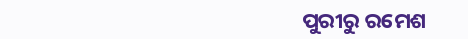ପୁରୀରୁ ରମେଶ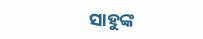ସାହୁଙ୍କ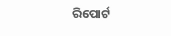ରିପୋର୍ଟ